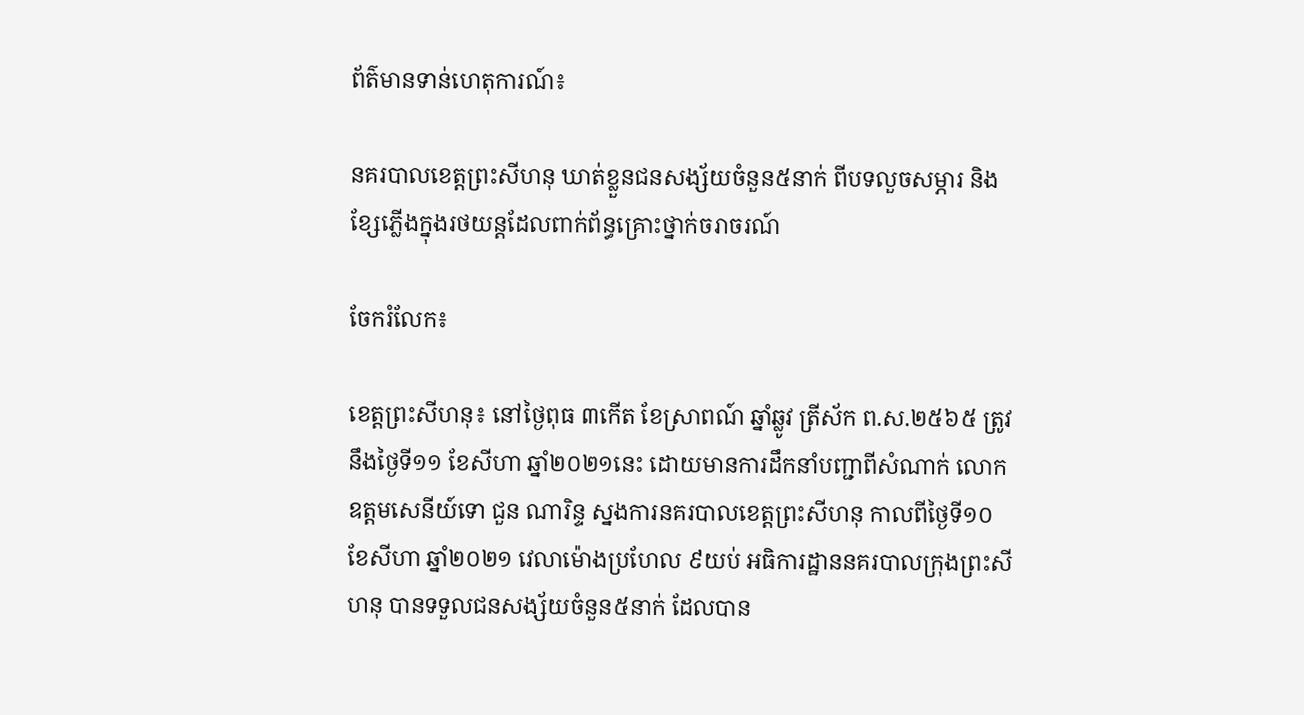ព័ត៌មានទាន់ហេតុការណ៍៖

នគរបាលខេត្តព្រះសីហនុ ឃាត់ខ្លួនជនសង្ស័យចំនួន៥នាក់ ពីបទលួចសម្ភារ និងខ្សែភ្លើងក្នុងរថយន្តដែលពាក់ព័ន្ធគ្រោះថ្នាក់ចរាចរណ៍

ចែករំលែក៖

ខេត្តព្រះសីហនុ៖ នៅថ្ងៃពុធ ៣កើត ខែស្រាពណ៍ ឆ្នាំឆ្លូវ ត្រីស័ក ព.ស.២៥៦៥ ត្រូវនឹងថ្ងៃទី១១ ខែសីហា ឆ្នាំ២០២១នេះ ដោយមានការដឹកនាំបញ្ជាពីសំណាក់ លោកឧត្តមសេនីយ៍ទោ ជួន ណារិន្ទ ស្នងការនគរបាលខេត្តព្រះសីហនុ កាលពីថ្ងៃទី១០ ខែសីហា ឆ្នាំ២០២១ វេលាម៉ោងប្រហែល ៩យប់ អធិការដ្ឋាននគរបាលក្រុងព្រះសីហនុ បានទទួលជនសង្ស័យចំនួន៥នាក់ ដែលបាន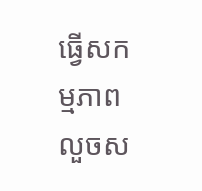ធ្វើសកម្មភាព លួចស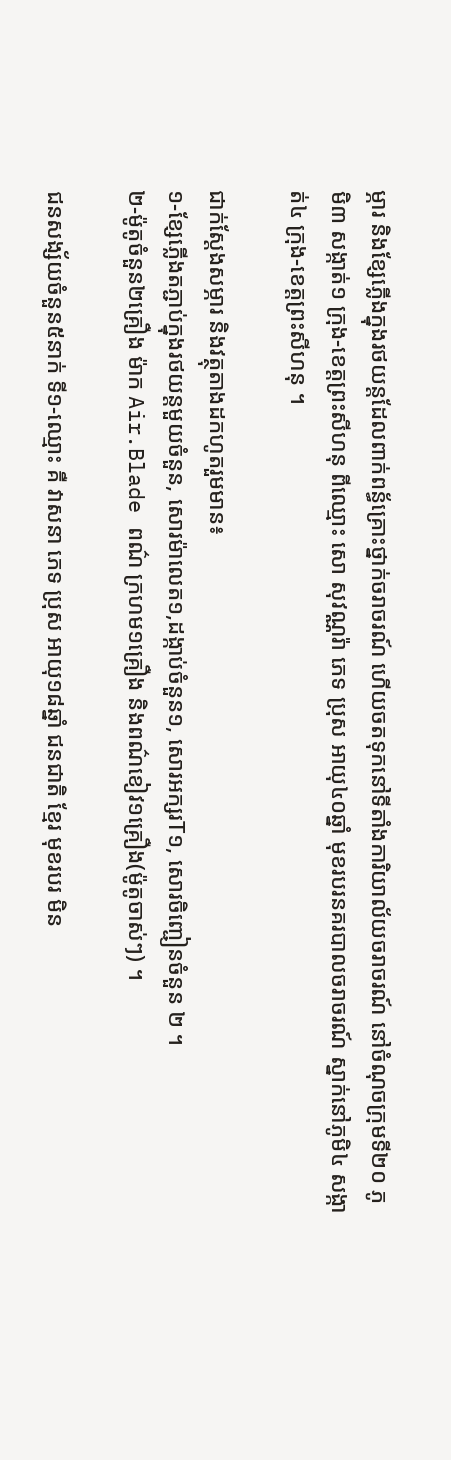ម្ភារ និងខ្សែភ្លើងក្នុងរថយន្តដែលពាក់ពន្ធ័គ្រោះថ្នាក់ចរាចរណ៍ ហើយចតទុកនៅទីតាំងការិយាល័យចរាចរណ៍ នៅចំណុចក្រុមទី២០ ភូមិ៣ សង្កាត់១ ក្រុង-ខេត្តព្រះសីហនុ ពីឈ្មោះ សោ សុវណ្ណរ៉ា ភេទ ប្រុស អាយុ៤០ឆ្នាំ មុខរបរនគរបាលចរាចរណ៍ ស្នាក់នៅភូមិ៤ សង្កាត់៤ ក្រុង-ខេត្តព្រះសីហនុ ។

ជាក់ស្ដែងសម្ភារ និងវត្ថុតាងដកហូតរួមមាន៖
១-ខ្សែភ្លើងតភ្ជាប់ក្នុងរថយន្តមួយចំនួន, សោរម៉ាលេត១,ដង្កាប់ចំនួន១, សោរអក្សរT១, សោរចិញ្ជៀនចំនួន ២ ។
២-ម៉ូតូចំនួន២គ្រឿង ម៉ាក Air.Blade ពណ៌ ក្រហម១គ្រឿង និងពណ៌ខៀវ១គ្រឿង(ម៉ូតូចាស់ៗ) ។

ជនសង្ស័យចំនួន៥នាក់ ទី១-ឈ្មោះ គឺ វាសនា ភេទ ប្រុស អាយុ១៨ឆ្នាំ ជនជាតិ ខ្មែរ មុខរបរ មិន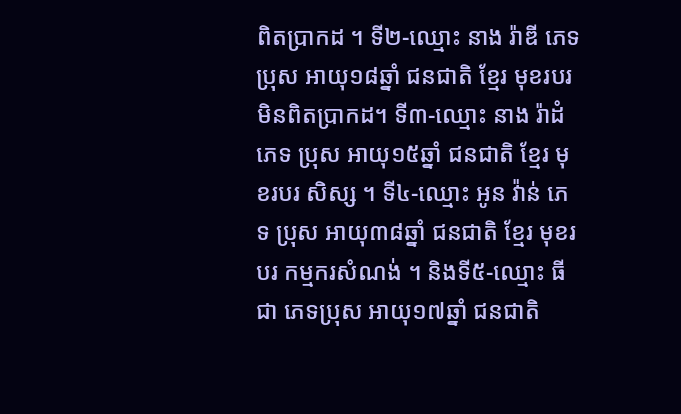ពិតប្រាកដ ។ ទី២-ឈ្មោះ នាង រ៉ាឌី ភេទ ប្រុស អាយុ១៨ឆ្នាំ ជនជាតិ ខ្មែរ មុខរបរ មិនពិតប្រាកដ។ ទី៣-ឈ្មោះ នាង រ៉ាដំ ភេទ ប្រុស អាយុ១៥ឆ្នាំ ជនជាតិ ខ្មែរ មុខរបរ សិស្ស ។ ទី៤-ឈ្មោះ អូន វ៉ាន់ ភេទ ប្រុស អាយុ៣៨ឆ្នាំ ជនជាតិ ខ្មែរ មុខរបរ កម្មករសំណង់ ។ និងទី៥-ឈ្មោះ ធី ជា ភេទប្រុស អាយុ១៧ឆ្នាំ ជនជាតិ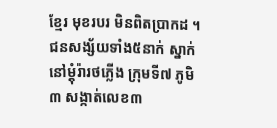ខ្មែរ មុខរបរ មិនពិតប្រាកដ ។ ជនសង្ស័យទាំង៥នាក់ ស្នាក់នៅម្តុំរ៉ារថភ្លើង ក្រុមទី៧ ភូមិ៣ សង្កាត់លេខ៣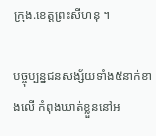ក្រុង.ខេត្តព្រះសីហនុ ។

បច្ចុប្បន្នជនសង្ស័យទាំង៥នាក់ខាងលើ កំពុងឃាត់ខ្លួននៅអ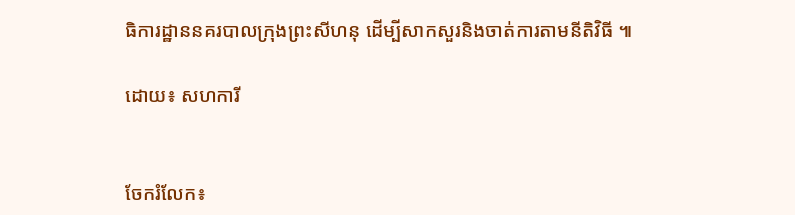ធិការដ្ឋាននគរបាលក្រុងព្រះសីហនុ ដើម្បីសាកសួរនិងចាត់ការតាមនីតិវិធី ៕

ដោយ៖ សហការី


ចែករំលែក៖